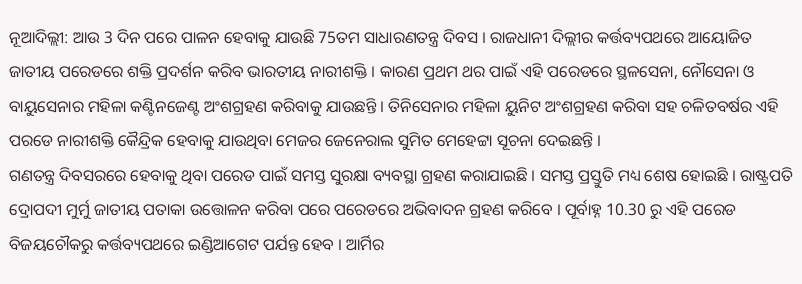ନୂଆଦିଲ୍ଲୀ: ଆଉ 3 ଦିନ ପରେ ପାଳନ ହେବାକୁ ଯାଉଛି 75ତମ ସାଧାରଣତନ୍ତ୍ର ଦିବସ । ରାଜଧାନୀ ଦିଲ୍ଲୀର କର୍ତ୍ତବ୍ୟପଥରେ ଆୟୋଜିତ ଜାତୀୟ ପରେଡରେ ଶକ୍ତି ପ୍ରଦର୍ଶନ କରିବ ଭାରତୀୟ ନାରୀଶକ୍ତି । କାରଣ ପ୍ରଥମ ଥର ପାଇଁ ଏହି ପରେଡରେ ସ୍ଥଳସେନା, ନୌସେନା ଓ ବାୟୁସେନାର ମହିଳା କଣ୍ଟିନଜେଣ୍ଟ ଅଂଶଗ୍ରହଣ କରିବାକୁ ଯାଉଛନ୍ତି । ତିନିସେନାର ମହିଳା ୟୁନିଟ ଅଂଶଗ୍ରହଣ କରିବା ସହ ଚଳିତବର୍ଷର ଏହି ପରଡେ ନାରୀଶକ୍ତି କୈନ୍ଦ୍ରିକ ହେବାକୁ ଯାଉଥିବା ମେଜର ଜେନେରାଲ ସୁମିତ ମେହେଟ୍ଟା ସୂଚନା ଦେଇଛନ୍ତି ।
ଗଣତନ୍ତ୍ର ଦିବସରରେ ହେବାକୁ ଥିବା ପରେଡ ପାଇଁ ସମସ୍ତ ସୁରକ୍ଷା ବ୍ୟବସ୍ଥା ଗ୍ରହଣ କରାଯାଇଛି । ସମସ୍ତ ପ୍ରସ୍ତୁତି ମଧ୍ୟ ଶେଷ ହୋଇଛି । ରାଷ୍ଟ୍ରପତି ଦ୍ରୋପଦୀ ମୁର୍ମୁ ଜାତୀୟ ପତାକା ଉତ୍ତୋଳନ କରିବା ପରେ ପରେଡରେ ଅଭିବାଦନ ଗ୍ରହଣ କରିବେ । ପୂର୍ବାହ୍ନ 10.30 ରୁ ଏହି ପରେଡ ବିଜୟଚୌକରୁ କର୍ତ୍ତବ୍ୟପଥରେ ଇଣ୍ଡିଆଗେଟ ପର୍ଯନ୍ତ ହେବ । ଆର୍ମିର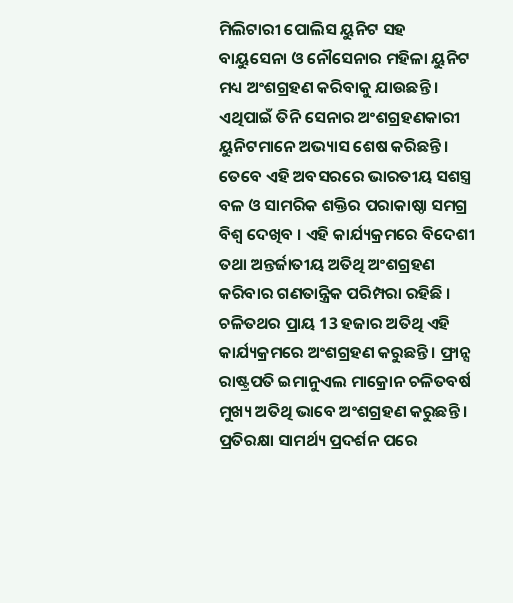ମିଲିଟାରୀ ପୋଲିସ ୟୁନିଟ ସହ ବାୟୁସେନା ଓ ନୌସେନାର ମହିଳା ୟୁନିଟ ମଧ୍ୟ ଅଂଶଗ୍ରହଣ କରିବାକୁ ଯାଉଛନ୍ତି । ଏଥିପାଇଁ ତିନି ସେନାର ଅଂଶଗ୍ରହଣକାରୀ ୟୁନିଟମାନେ ଅଭ୍ୟାସ ଶେଷ କରିଛନ୍ତି ।
ତେବେ ଏହି ଅବସରରେ ଭାରତୀୟ ସଶସ୍ତ୍ର ବଳ ଓ ସାମରିକ ଶକ୍ତିର ପରାକାଷ୍ଠା ସମଗ୍ର ବିଶ୍ବ ଦେଖିବ । ଏହି କାର୍ଯ୍ୟକ୍ରମରେ ବିଦେଶୀ ତଥା ଅନ୍ତର୍ଜାତୀୟ ଅତିଥି ଅଂଶଗ୍ରହଣ କରିବାର ଗଣତାନ୍ତ୍ରିକ ପରିମ୍ପରା ରହିଛି । ଚଳିତଥର ପ୍ରାୟ 13 ହଜାର ଅତିଥି ଏହି କାର୍ଯ୍ୟକ୍ରମରେ ଅଂଶଗ୍ରହଣ କରୁଛନ୍ତି । ଫ୍ରାନ୍ସ ରାଷ୍ଟ୍ରପତି ଇମାନୁଏଲ ମାକ୍ରୋନ ଚଳିତବର୍ଷ ମୁଖ୍ୟ ଅତିଥି ଭାବେ ଅଂଶଗ୍ରହଣ କରୁଛନ୍ତି । ପ୍ରତିରକ୍ଷା ସାମର୍ଥ୍ୟ ପ୍ରଦର୍ଶନ ପରେ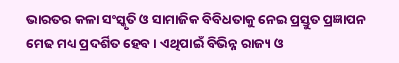ଭାରତର କଳା ସଂସ୍କୃତି ଓ ସାମାଜିକ ବିବିଧତାକୁ ନେଇ ପ୍ରସ୍ତୁତ ପ୍ରଜ୍ଞାପନ ମେଢ ମଧ୍ୟ ପ୍ରଦର୍ଶିତ ହେବ । ଏଥିପାଇଁ ବିଭିନ୍ନ ରାଜ୍ୟ ଓ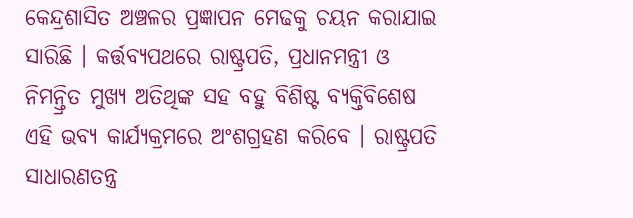କେନ୍ଦ୍ରଶାସିତ ଅଞ୍ଚଳର ପ୍ରଜ୍ଞାପନ ମେଢକୁ ଚୟନ କରାଯାଇ ସାରିଛି । କର୍ତ୍ତବ୍ୟପଥରେ ରାଷ୍ଟ୍ରପତି, ପ୍ରଧାନମନ୍ତ୍ରୀ ଓ ନିମନ୍ତ୍ରିତ ମୁଖ୍ୟ ଅତିଥିଙ୍କ ସହ ବହୁ ବିଶିଷ୍ଟ ବ୍ୟକ୍ତିବିଶେଷ ଏହି ଭବ୍ୟ କାର୍ଯ୍ୟକ୍ରମରେ ଅଂଶଗ୍ରହଣ କରିବେ । ରାଷ୍ଟ୍ରପତି ସାଧାରଣତନ୍ତ୍ର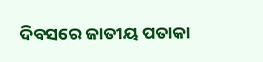ଦିବସରେ ଜାତୀୟ ପତାକା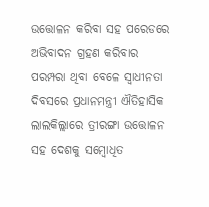ଉତ୍ତୋଳନ କରିବା ସହ ପରେଡରେ ଅଭିବାଦନ ଗ୍ରହଣ କରିବାର ପରମ୍ପରା ଥିବା ବେଳେ ସ୍ବାଧୀନତା ଦିବସରେ ପ୍ରଧାନମନ୍ତ୍ରୀ ଐତିହାସିକ ଲାଲକିଲ୍ଲାରେ ତ୍ରୀରଙ୍ଗା ଉତ୍ତୋଳନ ସହ ଦେଶକୁ ସମ୍ବୋଧିତ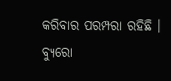କରିବାର ପରମ୍ପରା ରହିଛି ।
ବ୍ୟୁରୋ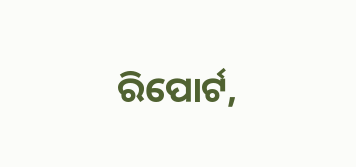ରିପୋର୍ଟ,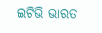ଇଟିଭି ଭାରତ